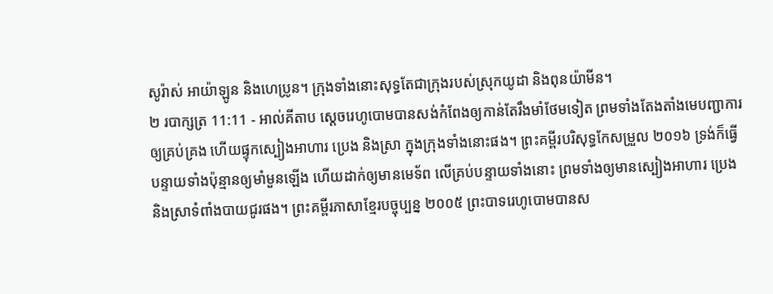សូរ៉ាស់ អាយ៉ាឡូន និងហេប្រូន។ ក្រុងទាំងនោះសុទ្ធតែជាក្រុងរបស់ស្រុកយូដា និងពុនយ៉ាមីន។
២ របាក្សត្រ 11:11 - អាល់គីតាប ស្តេចរេហូបោមបានសង់កំពែងឲ្យកាន់តែរឹងមាំថែមទៀត ព្រមទាំងតែងតាំងមេបញ្ជាការឲ្យគ្រប់គ្រង ហើយផ្ទុកស្បៀងអាហារ ប្រេង និងស្រា ក្នុងក្រុងទាំងនោះផង។ ព្រះគម្ពីរបរិសុទ្ធកែសម្រួល ២០១៦ ទ្រង់ក៏ធ្វើបន្ទាយទាំងប៉ុន្មានឲ្យមាំមួនឡើង ហើយដាក់ឲ្យមានមេទ័ព លើគ្រប់បន្ទាយទាំងនោះ ព្រមទាំងឲ្យមានស្បៀងអាហារ ប្រេង និងស្រាទំពាំងបាយជូរផង។ ព្រះគម្ពីរភាសាខ្មែរបច្ចុប្បន្ន ២០០៥ ព្រះបាទរេហូបោមបានស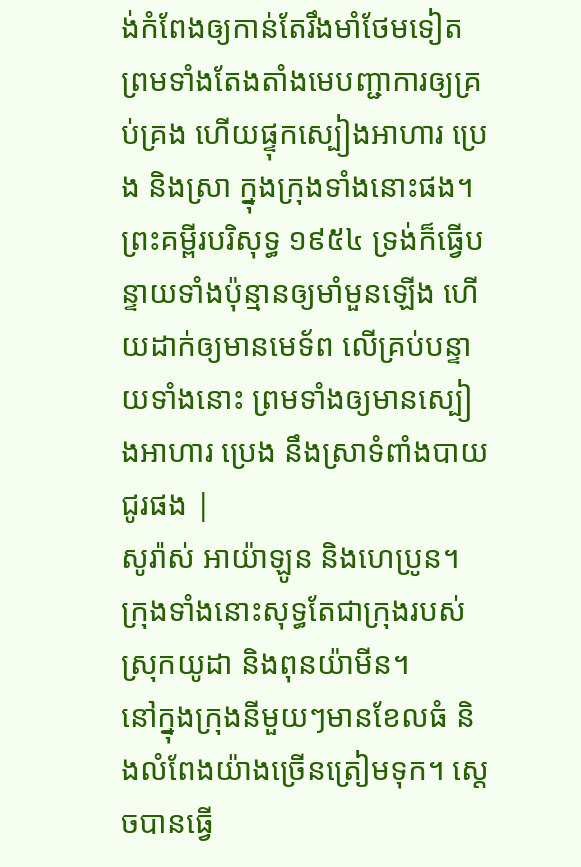ង់កំពែងឲ្យកាន់តែរឹងមាំថែមទៀត ព្រមទាំងតែងតាំងមេបញ្ជាការឲ្យគ្រប់គ្រង ហើយផ្ទុកស្បៀងអាហារ ប្រេង និងស្រា ក្នុងក្រុងទាំងនោះផង។ ព្រះគម្ពីរបរិសុទ្ធ ១៩៥៤ ទ្រង់ក៏ធ្វើបន្ទាយទាំងប៉ុន្មានឲ្យមាំមួនឡើង ហើយដាក់ឲ្យមានមេទ័ព លើគ្រប់បន្ទាយទាំងនោះ ព្រមទាំងឲ្យមានស្បៀងអាហារ ប្រេង នឹងស្រាទំពាំងបាយជូរផង |
សូរ៉ាស់ អាយ៉ាឡូន និងហេប្រូន។ ក្រុងទាំងនោះសុទ្ធតែជាក្រុងរបស់ស្រុកយូដា និងពុនយ៉ាមីន។
នៅក្នុងក្រុងនីមួយៗមានខែលធំ និងលំពែងយ៉ាងច្រើនត្រៀមទុក។ ស្តេចបានធ្វើ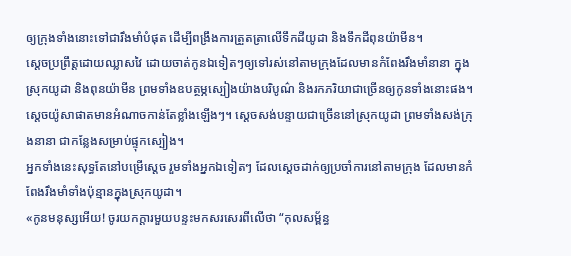ឲ្យក្រុងទាំងនោះទៅជារឹងមាំបំផុត ដើម្បីពង្រឹងការត្រួតត្រាលើទឹកដីយូដា និងទឹកដីពុនយ៉ាមីន។
ស្តេចប្រព្រឹត្តដោយឈ្លាសវៃ ដោយចាត់កូនឯទៀតៗឲ្យទៅរស់នៅតាមក្រុងដែលមានកំពែងរឹងមាំនានា ក្នុងស្រុកយូដា និងពុនយ៉ាមីន ព្រមទាំងឧបត្ថម្ភស្បៀងយ៉ាងបរិបូណ៌ និងរកភរិយាជាច្រើនឲ្យកូនទាំងនោះផង។
ស្តេចយ៉ូសាផាតមានអំណាចកាន់តែខ្លាំងឡើងៗ។ ស្តេចសង់បន្ទាយជាច្រើននៅស្រុកយូដា ព្រមទាំងសង់ក្រុងនានា ជាកន្លែងសម្រាប់ផ្ទុកស្បៀង។
អ្នកទាំងនេះសុទ្ធតែនៅបម្រើស្តេច រួមទាំងអ្នកឯទៀតៗ ដែលស្តេចដាក់ឲ្យប្រចាំការនៅតាមក្រុង ដែលមានកំពែងរឹងមាំទាំងប៉ុន្មានក្នុងស្រុកយូដា។
«កូនមនុស្សអើយ! ចូរយកក្ដារមួយបន្ទះមកសរសេរពីលើថា “កុលសម្ព័ន្ធ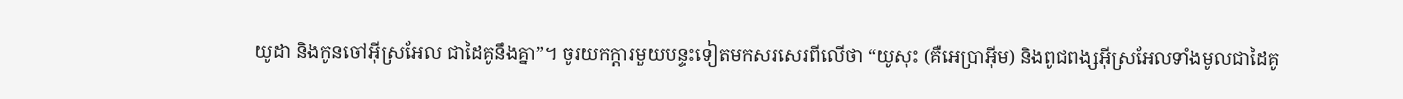យូដា និងកូនចៅអ៊ីស្រអែល ជាដៃគូនឹងគ្នា”។ ចូរយកក្ដារមួយបន្ទះទៀតមកសរសេរពីលើថា “យូសុះ (គឺអេប្រាអ៊ីម) និងពូជពង្សអ៊ីស្រអែលទាំងមូលជាដៃគូ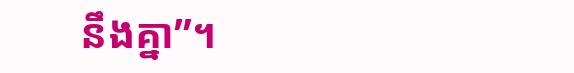នឹងគ្នា”។